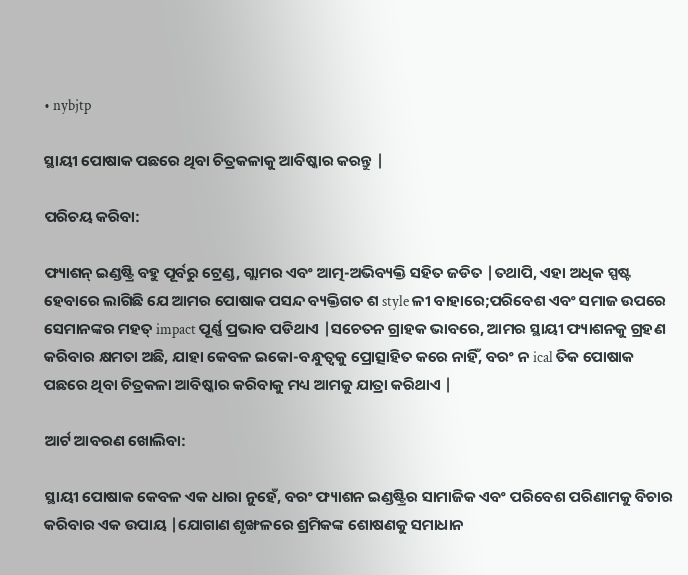• nybjtp

ସ୍ଥାୟୀ ପୋଷାକ ପଛରେ ଥିବା ଚିତ୍ରକଳାକୁ ଆବିଷ୍କାର କରନ୍ତୁ |

ପରିଚୟ କରିବା:

ଫ୍ୟାଶନ୍ ଇଣ୍ଡଷ୍ଟ୍ରି ବହୁ ପୂର୍ବରୁ ଟ୍ରେଣ୍ଡ, ଗ୍ଲାମର ଏବଂ ଆତ୍ମ-ଅଭିବ୍ୟକ୍ତି ସହିତ ଜଡିତ |ତଥାପି, ଏହା ଅଧିକ ସ୍ପଷ୍ଟ ହେବାରେ ଲାଗିଛି ଯେ ଆମର ପୋଷାକ ପସନ୍ଦ ବ୍ୟକ୍ତିଗତ ଶ style ଳୀ ବାହାରେ;ପରିବେଶ ଏବଂ ସମାଜ ଉପରେ ସେମାନଙ୍କର ମହତ୍ impact ପୂର୍ଣ୍ଣ ପ୍ରଭାବ ପଡିଥାଏ |ସଚେତନ ଗ୍ରାହକ ଭାବରେ, ଆମର ସ୍ଥାୟୀ ଫ୍ୟାଶନକୁ ଗ୍ରହଣ କରିବାର କ୍ଷମତା ଅଛି, ଯାହା କେବଳ ଇକୋ-ବନ୍ଧୁତ୍ୱକୁ ପ୍ରୋତ୍ସାହିତ କରେ ନାହିଁ, ବରଂ ନ ical ତିକ ପୋଷାକ ପଛରେ ଥିବା ଚିତ୍ରକଳା ଆବିଷ୍କାର କରିବାକୁ ମଧ୍ୟ ଆମକୁ ଯାତ୍ରା କରିଥାଏ |

ଆର୍ଟ ଆବରଣ ଖୋଲିବା:

ସ୍ଥାୟୀ ପୋଷାକ କେବଳ ଏକ ଧାରା ନୁହେଁ, ବରଂ ଫ୍ୟାଶନ ଇଣ୍ଡଷ୍ଟ୍ରିର ସାମାଜିକ ଏବଂ ପରିବେଶ ପରିଣାମକୁ ବିଚାର କରିବାର ଏକ ଉପାୟ |ଯୋଗାଣ ଶୃଙ୍ଖଳରେ ଶ୍ରମିକଙ୍କ ଶୋଷଣକୁ ସମାଧାନ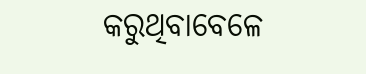କରୁଥିବାବେଳେ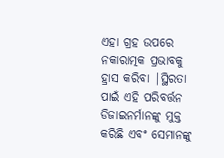ଏହା ଗ୍ରହ ଉପରେ ନକାରାତ୍ମକ ପ୍ରଭାବକୁ ହ୍ରାସ କରିବା |ସ୍ଥିରତା ପାଇଁ ଏହି ପରିବର୍ତ୍ତନ ଡିଜାଇନର୍ମାନଙ୍କୁ ମୁକ୍ତ କରିଛି ଏବଂ ସେମାନଙ୍କୁ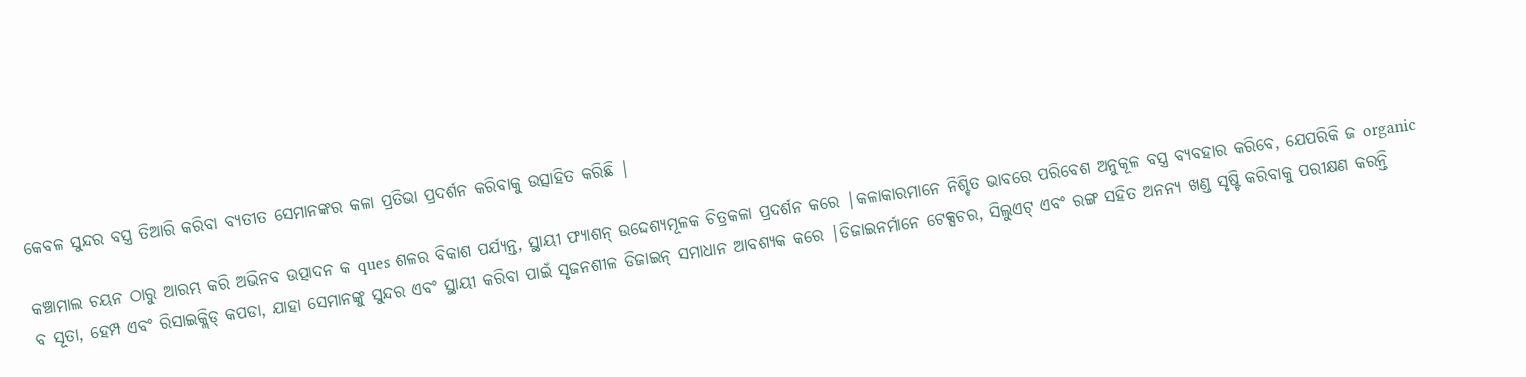କେବଳ ସୁନ୍ଦର ବସ୍ତ୍ର ତିଆରି କରିବା ବ୍ୟତୀତ ସେମାନଙ୍କର କଳା ପ୍ରତିଭା ପ୍ରଦର୍ଶନ କରିବାକୁ ଉତ୍ସାହିତ କରିଛି |

କଞ୍ଚାମାଲ ଚୟନ ଠାରୁ ଆରମ୍ଭ କରି ଅଭିନବ ଉତ୍ପାଦନ କ ques ଶଳର ବିକାଶ ପର୍ଯ୍ୟନ୍ତ, ସ୍ଥାୟୀ ଫ୍ୟାଶନ୍ ଉଦ୍ଦେଶ୍ୟମୂଳକ ଚିତ୍ରକଳା ପ୍ରଦର୍ଶନ କରେ |କଳାକାରମାନେ ନିଶ୍ଚିତ ଭାବରେ ପରିବେଶ ଅନୁକୂଳ ବସ୍ତ୍ର ବ୍ୟବହାର କରିବେ, ଯେପରିକି ଜ organic ବ ସୂତା, ହେମ୍ପ ଏବଂ ରିସାଇକ୍ଲିଡ୍ କପଡା, ଯାହା ସେମାନଙ୍କୁ ସୁନ୍ଦର ଏବଂ ସ୍ଥାୟୀ କରିବା ପାଇଁ ସୃଜନଶୀଳ ଡିଜାଇନ୍ ସମାଧାନ ଆବଶ୍ୟକ କରେ |ଡିଜାଇନର୍ମାନେ ଟେକ୍ସଚର, ସିଲୁଏଟ୍ ଏବଂ ରଙ୍ଗ ସହିତ ଅନନ୍ୟ ଖଣ୍ଡ ସୃଷ୍ଟି କରିବାକୁ ପରୀକ୍ଷଣ କରନ୍ତି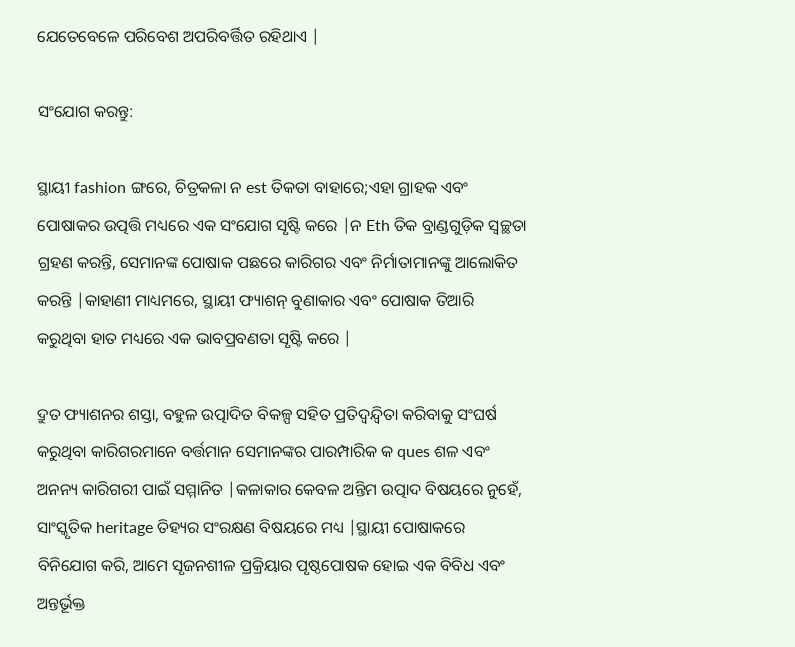ଯେତେବେଳେ ପରିବେଶ ଅପରିବର୍ତ୍ତିତ ରହିଥାଏ |

ସଂଯୋଗ କରନ୍ତୁ:

ସ୍ଥାୟୀ fashion ଙ୍ଗରେ, ଚିତ୍ରକଳା ନ est ତିକତା ବାହାରେ;ଏହା ଗ୍ରାହକ ଏବଂ ପୋଷାକର ଉତ୍ପତ୍ତି ମଧ୍ୟରେ ଏକ ସଂଯୋଗ ସୃଷ୍ଟି କରେ |ନ Eth ତିକ ବ୍ରାଣ୍ଡଗୁଡ଼ିକ ସ୍ୱଚ୍ଛତା ଗ୍ରହଣ କରନ୍ତି, ସେମାନଙ୍କ ପୋଷାକ ପଛରେ କାରିଗର ଏବଂ ନିର୍ମାତାମାନଙ୍କୁ ଆଲୋକିତ କରନ୍ତି |କାହାଣୀ ମାଧ୍ୟମରେ, ସ୍ଥାୟୀ ଫ୍ୟାଶନ୍ ବୁଣାକାର ଏବଂ ପୋଷାକ ତିଆରି କରୁଥିବା ହାତ ମଧ୍ୟରେ ଏକ ଭାବପ୍ରବଣତା ସୃଷ୍ଟି କରେ |

ଦ୍ରୁତ ଫ୍ୟାଶନର ଶସ୍ତା, ବହୁଳ ଉତ୍ପାଦିତ ବିକଳ୍ପ ସହିତ ପ୍ରତିଦ୍ୱନ୍ଦ୍ୱିତା କରିବାକୁ ସଂଘର୍ଷ କରୁଥିବା କାରିଗରମାନେ ବର୍ତ୍ତମାନ ସେମାନଙ୍କର ପାରମ୍ପାରିକ କ ques ଶଳ ଏବଂ ଅନନ୍ୟ କାରିଗରୀ ପାଇଁ ସମ୍ମାନିତ |କଳାକାର କେବଳ ଅନ୍ତିମ ଉତ୍ପାଦ ବିଷୟରେ ନୁହେଁ, ସାଂସ୍କୃତିକ heritage ତିହ୍ୟର ସଂରକ୍ଷଣ ବିଷୟରେ ମଧ୍ୟ |ସ୍ଥାୟୀ ପୋଷାକରେ ବିନିଯୋଗ କରି, ଆମେ ସୃଜନଶୀଳ ପ୍ରକ୍ରିୟାର ପୃଷ୍ଠପୋଷକ ହୋଇ ଏକ ବିବିଧ ଏବଂ ଅନ୍ତର୍ଭୂକ୍ତ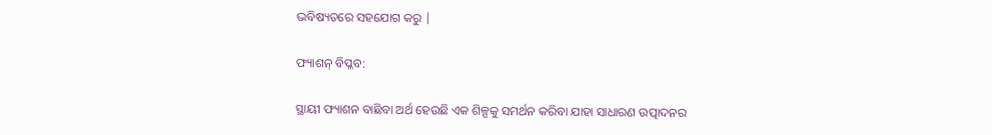ଭବିଷ୍ୟତରେ ସହଯୋଗ କରୁ |

ଫ୍ୟାଶନ୍ ବିପ୍ଳବ:

ସ୍ଥାୟୀ ଫ୍ୟାଶନ ବାଛିବା ଅର୍ଥ ହେଉଛି ଏକ ଶିଳ୍ପକୁ ସମର୍ଥନ କରିବା ଯାହା ସାଧାରଣ ଉତ୍ପାଦନର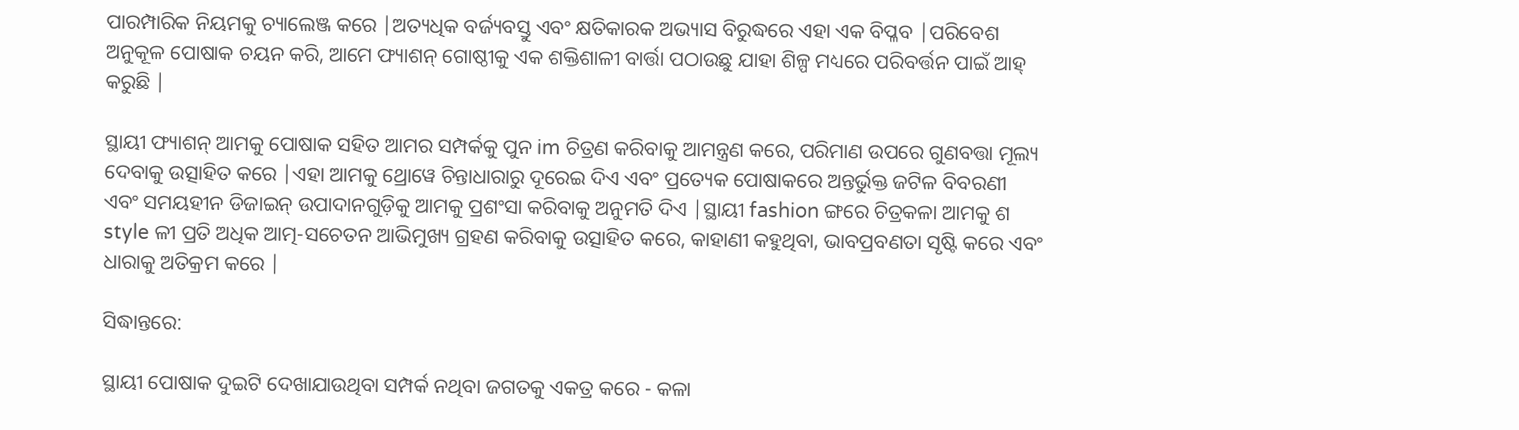ପାରମ୍ପାରିକ ନିୟମକୁ ଚ୍ୟାଲେଞ୍ଜ କରେ |ଅତ୍ୟଧିକ ବର୍ଜ୍ୟବସ୍ତୁ ଏବଂ କ୍ଷତିକାରକ ଅଭ୍ୟାସ ବିରୁଦ୍ଧରେ ଏହା ଏକ ବିପ୍ଳବ |ପରିବେଶ ଅନୁକୂଳ ପୋଷାକ ଚୟନ କରି, ଆମେ ଫ୍ୟାଶନ୍ ଗୋଷ୍ଠୀକୁ ଏକ ଶକ୍ତିଶାଳୀ ବାର୍ତ୍ତା ପଠାଉଛୁ ଯାହା ଶିଳ୍ପ ମଧ୍ୟରେ ପରିବର୍ତ୍ତନ ପାଇଁ ଆହ୍ କରୁଛି |

ସ୍ଥାୟୀ ଫ୍ୟାଶନ୍ ଆମକୁ ପୋଷାକ ସହିତ ଆମର ସମ୍ପର୍କକୁ ପୁନ im ଚିତ୍ରଣ କରିବାକୁ ଆମନ୍ତ୍ରଣ କରେ, ପରିମାଣ ଉପରେ ଗୁଣବତ୍ତା ମୂଲ୍ୟ ଦେବାକୁ ଉତ୍ସାହିତ କରେ |ଏହା ଆମକୁ ଥ୍ରୋୱେ ଚିନ୍ତାଧାରାରୁ ଦୂରେଇ ଦିଏ ଏବଂ ପ୍ରତ୍ୟେକ ପୋଷାକରେ ଅନ୍ତର୍ଭୁକ୍ତ ଜଟିଳ ବିବରଣୀ ଏବଂ ସମୟହୀନ ଡିଜାଇନ୍ ଉପାଦାନଗୁଡ଼ିକୁ ଆମକୁ ପ୍ରଶଂସା କରିବାକୁ ଅନୁମତି ଦିଏ |ସ୍ଥାୟୀ fashion ଙ୍ଗରେ ଚିତ୍ରକଳା ଆମକୁ ଶ style ଳୀ ପ୍ରତି ଅଧିକ ଆତ୍ମ-ସଚେତନ ଆଭିମୁଖ୍ୟ ଗ୍ରହଣ କରିବାକୁ ଉତ୍ସାହିତ କରେ, କାହାଣୀ କହୁଥିବା, ଭାବପ୍ରବଣତା ସୃଷ୍ଟି କରେ ଏବଂ ଧାରାକୁ ଅତିକ୍ରମ କରେ |

ସିଦ୍ଧାନ୍ତରେ:

ସ୍ଥାୟୀ ପୋଷାକ ଦୁଇଟି ଦେଖାଯାଉଥିବା ସମ୍ପର୍କ ନଥିବା ଜଗତକୁ ଏକତ୍ର କରେ - କଳା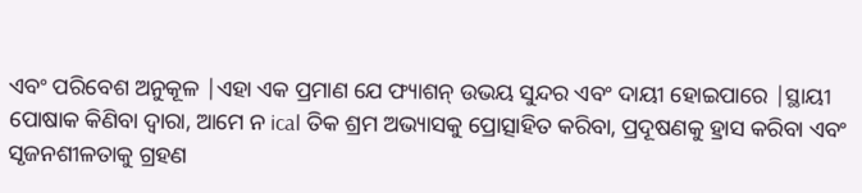ଏବଂ ପରିବେଶ ଅନୁକୂଳ |ଏହା ଏକ ପ୍ରମାଣ ଯେ ଫ୍ୟାଶନ୍ ଉଭୟ ସୁନ୍ଦର ଏବଂ ଦାୟୀ ହୋଇପାରେ |ସ୍ଥାୟୀ ପୋଷାକ କିଣିବା ଦ୍ୱାରା, ଆମେ ନ ical ତିକ ଶ୍ରମ ଅଭ୍ୟାସକୁ ପ୍ରୋତ୍ସାହିତ କରିବା, ପ୍ରଦୂଷଣକୁ ହ୍ରାସ କରିବା ଏବଂ ସୃଜନଶୀଳତାକୁ ଗ୍ରହଣ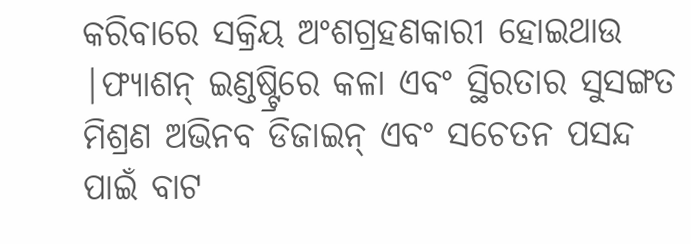କରିବାରେ ସକ୍ରିୟ ଅଂଶଗ୍ରହଣକାରୀ ହୋଇଥାଉ |ଫ୍ୟାଶନ୍ ଇଣ୍ଡଷ୍ଟ୍ରିରେ କଳା ଏବଂ ସ୍ଥିରତାର ସୁସଙ୍ଗତ ମିଶ୍ରଣ ଅଭିନବ ଡିଜାଇନ୍ ଏବଂ ସଚେତନ ପସନ୍ଦ ପାଇଁ ବାଟ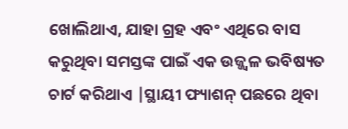ଖୋଲିଥାଏ, ଯାହା ଗ୍ରହ ଏବଂ ଏଥିରେ ବାସ କରୁଥିବା ସମସ୍ତଙ୍କ ପାଇଁ ଏକ ଉଜ୍ଜ୍ୱଳ ଭବିଷ୍ୟତ ଚାର୍ଟ କରିଥାଏ |ସ୍ଥାୟୀ ଫ୍ୟାଶନ୍ ପଛରେ ଥିବା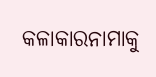କଳାକାରନାମାକୁ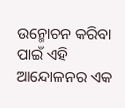ଉନ୍ମୋଚନ କରିବା ପାଇଁ ଏହି ଆନ୍ଦୋଳନର ଏକ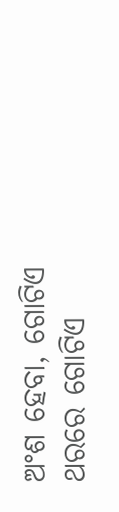ଅଂଶ ହେବା, ଗୋଟିଏ ଥରରେ ଗୋଟିଏ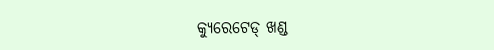କ୍ୟୁରେଟେଡ୍ ଖଣ୍ଡ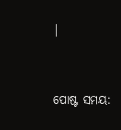|


ପୋଷ୍ଟ ସମୟ: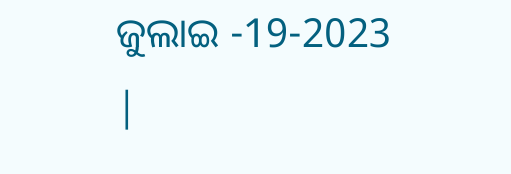ଜୁଲାଇ -19-2023 |